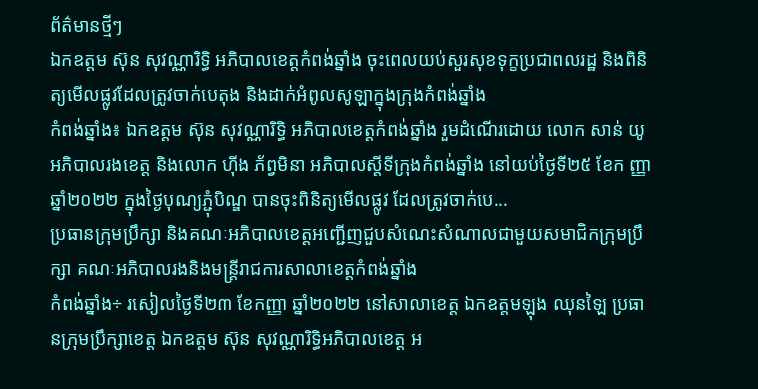ព័ត៌មានថ្មីៗ
ឯកឧត្តម ស៊ុន សុវណ្ណារិទ្ធិ អភិបាលខេត្តកំពង់ឆ្នាំង ចុះពេលយប់សួរសុខទុក្ខប្រជាពលរដ្ឋ និងពិនិត្យមើលផ្លូវដែលត្រូវចាក់បេតុង និងដាក់អំពូលសូឡាក្នុងក្រុងកំពង់ឆ្នាំង
កំពង់ឆ្នាំង៖ ឯកឧត្តម ស៊ុន សុវណ្ណារិទ្ធិ អភិបាលខេត្តកំពង់ឆ្នាំង រួមដំណើរដោយ លោក សាន់ យូ អភិបាលរងខេត្ត និងលោក ហ៊ីង ភ័ព្វមិនា អភិបាលស្តីទីក្រុងកំពង់ឆ្នាំង នៅយប់ថ្ងៃទី២៥ ខែក ញ្ញា ឆ្នាំ២០២២ ក្នុងថ្ងៃបុណ្យភ្ជុំបិណ្ឌ បានចុះពិនិត្យមេីលផ្លូវ ដែលត្រូវចាក់បេ...
ប្រធានក្រុមប្រឹក្សា និងគណៈអភិបាលខេត្តអញ្ជើញជួបសំណេះសំណាលជាមួយសមាជិកក្រុមប្រឹក្សា គណៈអភិបាលរងនិងមន្រ្តីរាជការសាលាខេត្តកំពង់ឆ្នាំង
កំពង់ឆ្នាំង÷ រសៀលថ្ងៃទី២៣ ខែកញ្ញា ឆ្នាំ២០២២ នៅសាលាខេត្ត ឯកឧត្តមឡុង ឈុនឡៃ ប្រធានក្រុមប្រឹក្សាខេត្ត ឯកឧត្តម ស៊ុន សុវណ្ណារិទ្ធិអភិបាលខេត្ត អ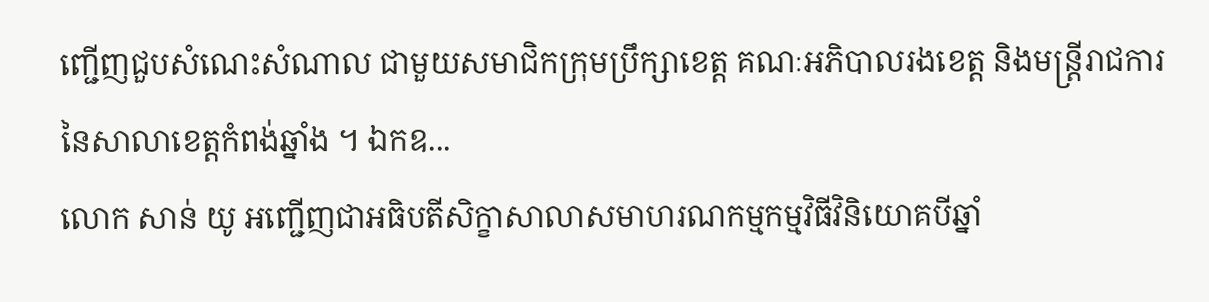ញ្ជើញជួបសំណេះសំណាល ជាមួយសមាជិកក្រុមប្រឹក្សាខេត្ត គណៈអភិបាលរងខេត្ត និងមន្រ្តីរាជការនៃសាលាខេត្តកំពង់ឆ្នាំង ។ ឯកឧ...
លោក សាន់ យូ អញ្ជើញជាអធិបតីសិក្ខាសាលាសមាហរណកម្មកម្មវិធីវិនិយោគបីឆ្នាំ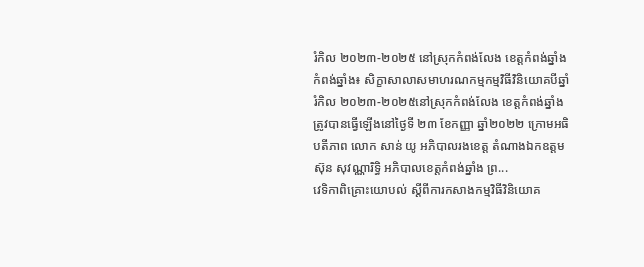រំកិល ២០២៣-២០២៥ នៅស្រុកកំពង់លែង ខេត្តកំពង់ឆ្នាំង
កំពង់ឆ្នាំង៖ សិក្ខាសាលាសមាហរណកម្មកម្មវិធីវិនិយោគបីឆ្នាំរំកិល ២០២៣-២០២៥នៅស្រុកកំពង់លែង ខេត្តកំពង់ឆ្នាំង ត្រូវបានធ្វើឡើងនៅថ្ងៃទី ២៣ ខែកញ្ញា ឆ្នាំ២០២២ ក្រោមអធិបតីភាព លោក សាន់ យូ អភិបាលរងខេត្ត តំណាងឯកឧត្តម ស៊ុន សុវណ្ណារិទ្ធិ អភិបាលខេត្តកំពង់ឆ្នាំង ព្រ...
វេទិកាពិគ្រោះយោបល់ ស្តីពីការកសាងកម្មវិធីវិនិយោគ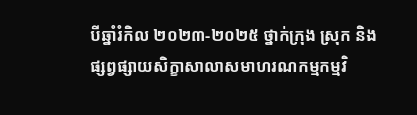បីឆ្នាំរំកិល ២០២៣-២០២៥ ថ្នាក់ក្រុង ស្រុក និងផ្សព្វផ្សាយសិក្ខាសាលាសមាហរណកម្មកម្មវិ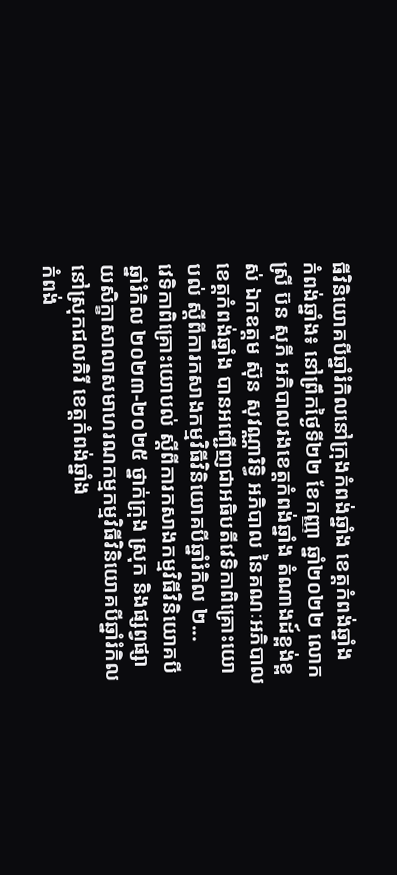ធីវិនិយោគបីឆ្នាំរំកិលនៅក្រុងកំពង់ឆ្នាំង ខេត្ដកំពង់ឆ្នាំង
កំពង់ឆ្នាំង៖ នៅព្រឹកថ្ងៃទី២២ ខែកញ្ញា ឆ្នាំ២០២២ លោកស្រី ប៊ន សុភី អភិបាលរងខេត្ដកំពង់ឆ្នាំង តំណាងដ៍ខ្ពង់ខ្ពស់ ឯកឧត្តម ស៊ុន សុវណ្ណារិទ្ធិ អភិបាល នៃគណៈអភិបាលខេត្តកំពង់ឆ្នាំង បានអញ្ជើញជាអធិបតីវេទិកាពិគ្រោះយោបល់ ស្តីពីការកសាងកម្មវិធីវិនិយោគបីឆ្នាំរំកិល ២...
វេទិកាពិគ្រោះយោបល់ ស្តីពីការកសាងកម្មវិធីវិនិយោគបីឆ្នាំរំកិល ២០២៣-២០២៥ ថ្នាក់ក្រុង ស្រុក និងផ្សព្វផ្សាយសិក្ខាសាលាសមាហរណកម្មកម្មវិធីវិនិយោគបីឆ្នាំរំកិលនៅស្រុកជលគិរី ខេត្តកំពង់ឆ្នាំង
កំពង់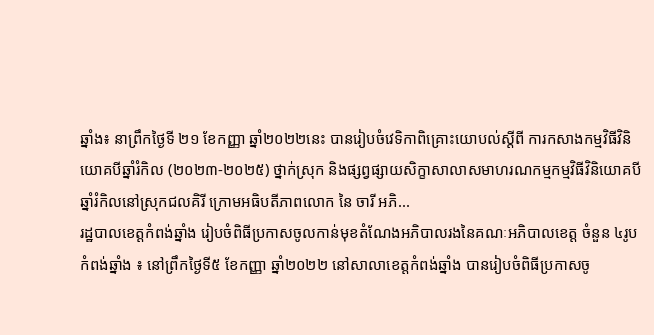ឆ្នាំង៖ នាព្រឹកថ្ងៃទី ២១ ខែកញ្ញា ឆ្នាំ២០២២នេះ បានរៀបចំវេទិកាពិគ្រោះយោបល់ស្តីពី ការកសាងកម្មវិធីវិនិយោគបីឆ្នាំរំកិល (២០២៣-២០២៥) ថ្នាក់ស្រុក និងផ្សព្វផ្សាយសិក្ខាសាលាសមាហរណកម្មកម្មវិធីវិនិយោគបីឆ្នាំរំកិលនៅស្រុកជលគិរី ក្រោមអធិបតីភាពលោក នៃ ចារី អភិ...
រដ្ឋបាលខេត្តកំពង់ឆ្នាំង រៀបចំពិធីប្រកាសចូលកាន់មុខតំណែងអភិបាលរងនៃគណៈអភិបាលខេត្ត ចំនួន ៤រូប
កំពង់ឆ្នាំង ៖ នៅព្រឹកថ្ងៃទី៥ ខែកញ្ញា ឆ្នាំ២០២២ នៅសាលាខេត្តកំពង់ឆ្នាំង បានរៀបចំពិធីប្រកាសចូ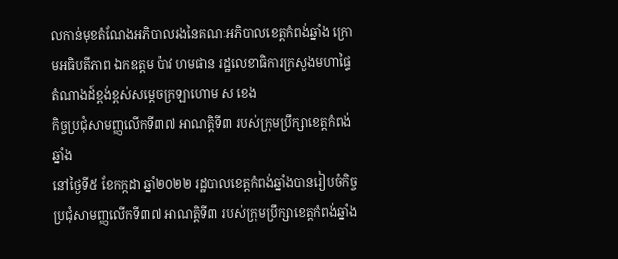លកាន់មុខតំណែងអភិបាលរងនៃគណៈអភិបាលខេត្តកំពង់ឆ្នាំង ក្រោមអធិបតីភាព ឯកឧត្តម ប៉ាវ ហមផាន រដ្ឋលេខាធិការក្រសួងមហាផ្ទៃ តំណាងដ៍ខ្ពង់ខ្ពស់សម្ដេចក្រឡាហោម ស ខេង
កិច្ចប្រជុំសាមញ្ញលើកទី៣៧ អាណត្តិទី៣ របស់ក្រុមប្រឹក្សាខេត្តកំពង់ឆ្នាំង
នៅថ្ងៃទី៥ ខែកក្កដា ឆ្នាំ២០២២ រដ្ឋបាលខេត្តកំពង់ឆ្នាំងបានរៀបចំកិច្ចប្រជុំសាមញ្ញលើកទី៣៧ អាណត្តិទី៣ របស់ក្រុមប្រឹក្សាខេត្តកំពង់ឆ្នាំង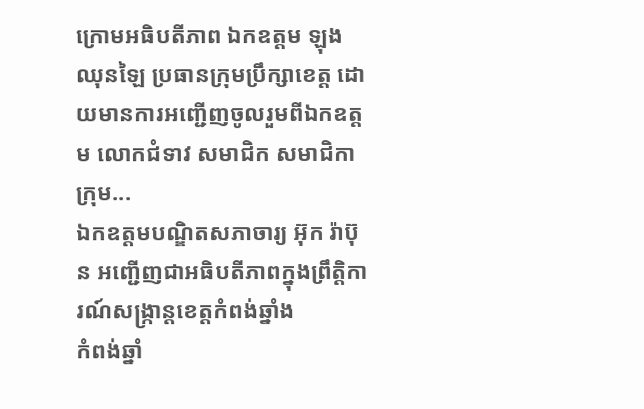ក្រោមអធិបតីភាព ឯកឧត្តម ឡុង ឈុនឡៃ ប្រធានក្រុមប្រឹក្សាខេត្ត ដោយមានការអញ្ជើញចូលរួមពីឯកឧត្តម លោកជំទាវ សមាជិក សមាជិកាក្រុម...
ឯកឧត្តមបណ្ឌិតសភាចារ្យ អ៊ុក រ៉ាប៊ុន អញ្ជើញជាអធិបតីភាពក្នុងព្រឹត្តិការណ៍សង្រ្កាន្តខេត្តកំពង់ឆ្នាំង
កំពង់ឆ្នាំ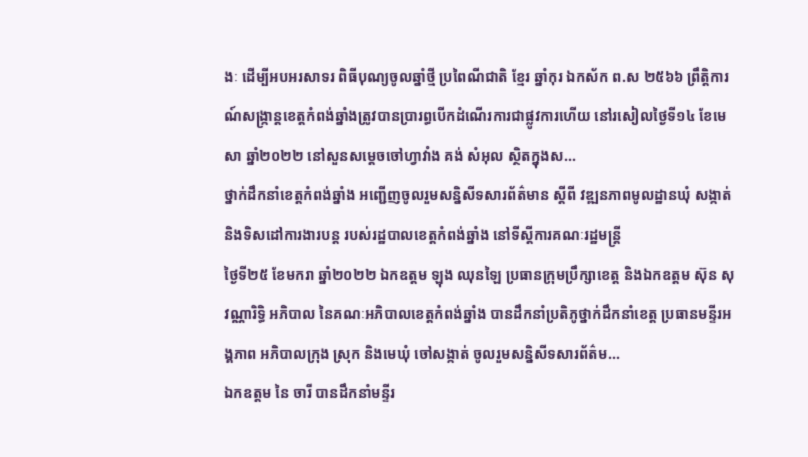ងៈ ដើម្បីអបអរសាទរ ពិធីបុណ្យចូលឆ្នាំថ្មី ប្រពៃណីជាតិ ខ្មែរ ឆ្នាំកុរ ឯកស័ក ព.ស ២៥៦៦ ព្រឹត្តិការណ៍សង្ក្រាន្តខេត្តកំពង់ឆ្នាំងត្រូវបានប្រារព្ធបើកដំណើរការជាផ្លូវការហើយ នៅរសៀលថ្ងៃទី១៤ ខែមេសា ឆ្នាំ២០២២ នៅសួនសម្តេចចៅហ្វាវាំង គង់ សំអុល ស្ថិតក្នុងស...
ថ្នាក់ដឹកនាំខេត្តកំពង់ឆ្នាំង អញ្ជើញចូលរួមសន្និសីទសារព័ត៌មាន ស្ដីពី វឌ្ឍនភាពមូលដ្ឋានឃុំ សង្កាត់ និងទិសដៅការងារបន្ដ របស់រដ្ឋបាលខេត្តកំពង់ឆ្នាំង នៅទីស្ដីការគណៈរដ្ឋមន្ត្រី
ថ្ងៃទី២៥ ខែមករា ឆ្នាំ២០២២ ឯកឧត្ដម ឡុង ឈុនឡៃ ប្រធានក្រុមប្រឹក្សាខេត្ត និងឯកឧត្តម ស៊ុន សុវណ្ណារិទ្ធិ អភិបាល នៃគណៈអភិបាលខេត្តកំពង់ឆ្នាំង បានដឹកនាំប្រតិភូថ្នាក់ដឹកនាំខេត្ត ប្រធានមន្ទីរអង្គភាព អភិបាលក្រុង ស្រុក និងមេឃុំ ចៅសង្កាត់ ចូលរួមសន្និសីទសារព័ត៌ម...
ឯកឧត្តម នៃ ចារី បានដឹកនាំមន្ទីរ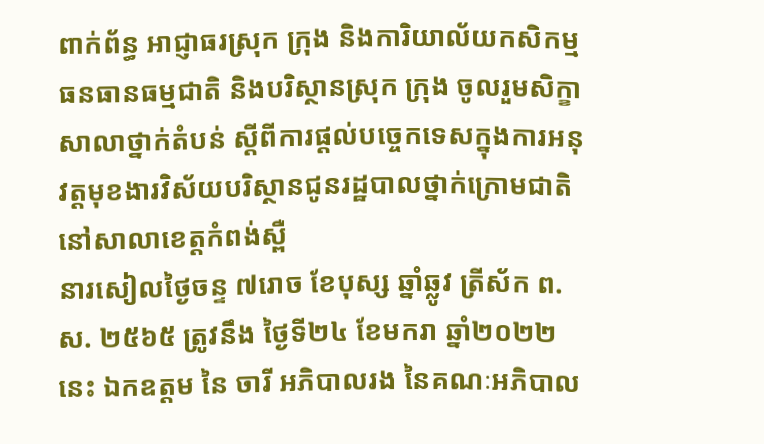ពាក់ព័ន្ធ អាជ្ញាធរស្រុក ក្រុង និងការិយាល័យកសិកម្មធនធានធម្មជាតិ និងបរិស្ថានស្រុក ក្រុង ចូលរួមសិក្ខាសាលាថ្នាក់តំបន់ ស្តីពីការផ្តល់បច្ចេកទេសក្នុងការអនុវត្តមុខងារវិស័យបរិស្ថានជូនរដ្ឋបាលថ្នាក់ក្រោមជាតិ នៅសាលាខេត្តកំពង់ស្ពឺ
នារសៀលថ្ងៃចន្ទ ៧រោច ខែបុស្ស ឆ្នាំឆ្លូវ ត្រីស័ក ព.ស. ២៥៦៥ ត្រូវនឹង ថ្ងៃទី២៤ ខែមករា ឆ្នាំ២០២២នេះ ឯកឧត្តម នៃ ចារី អភិបាលរង នៃគណៈអភិបាល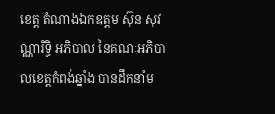ខេត្ត តំណាងឯកឧត្តម ស៊ុន សុវណ្ណារិទ្ធិ អភិបាល នៃគណៈអភិបាលខេត្តកំពង់ឆ្នាំង បានដឹកនាំម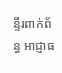ន្ទីរពាក់ព័ន្ធ អាជ្ញាធ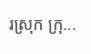រស្រុក ក្រុ...